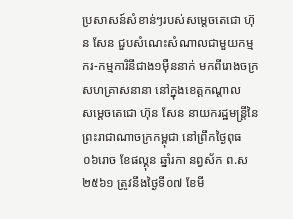ប្រសាសន៍សំខាន់ៗរបស់សម្តេចតេជោ ហ៊ុន សែន ជួបសំណេះសំណាលជាមួយកម្មករ-កម្មការិនីជាង១ម៉ឺននាក់ មកពីរោងចក្រ សហគ្រាសនានា នៅក្នុងខេត្តកណ្តាល
សម្តេចតេជោ ហ៊ុន សែន នាយករដ្ឋមន្ត្រីនៃព្រះរាជាណាចក្រកម្ពុជា នៅព្រឹកថ្ងៃពុធ ០៦រោច ខែផល្គុន ឆ្នាំរកា នព្វស័ក ព.ស២៥៦១ ត្រូវនឹងថ្ងៃទី០៧ ខែមី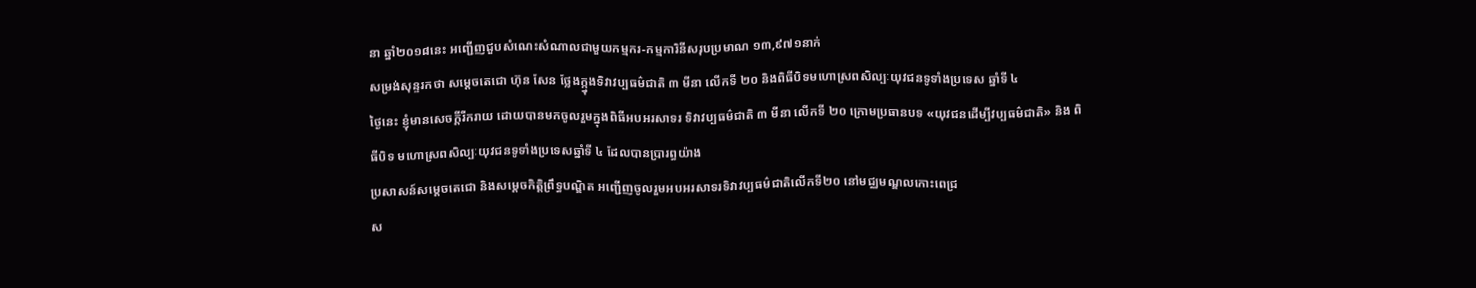នា ឆ្នាំ២០១៨នេះ អញ្ជើញជួបសំណេះសំណាលជាមួយកម្មករ-កម្មការិនីសរុបប្រមាណ ១៣,៩៧១នាក់
សម្រង់សុន្ទរកថា សម្តេចតេជោ ហ៊ុន សែន ថ្លែងក្ក្នុងទិវាវប្បធម៌ជាតិ ៣ មីនា លើកទី ២០ និងពិធីបិទមហោស្រពសិល្បៈយុវជនទូទាំងប្រទេស ឆ្នាំទី ៤
ថ្ងៃនេះ ខ្ញុំមានសេចក្តីរីករាយ ដោយបានមកចូលរួមក្នុងពិធីអបអរសាទរ ទិវាវប្បធម៌ជាតិ ៣ មីនា លើកទី ២០ ក្រោមប្រធានបទ «យុវជនដើម្បីវប្បធម៌ជាតិ» និង ពិធីបិទ មហោស្រពសិល្បៈយុវជនទូទាំងប្រទេសឆ្នាំទី ៤ ដែលបានប្រារព្ធយ៉ាង
ប្រសាសន៍សម្តេចតេជោ និងសម្តេចកិត្តិព្រឹទ្ធបណ្ឌិត អញ្ជើញចូលរួមអបអរសាទរទិវាវប្បធម៌ជាតិលើកទី២០ នៅមជ្ឈមណ្ឌលកោះពេជ្រ
ស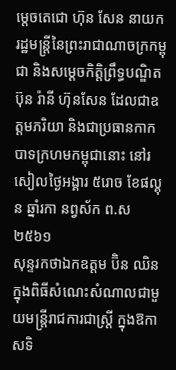ម្តេចតេជោ ហ៊ុន សែន នាយករដ្ឋមន្ត្រីនៃព្រះរាជាណាចក្រកម្ពុជា និងសម្តេចកិត្តិព្រឹទ្ធបណ្ឌិត ប៊ុន រ៉ានី ហ៊ុនសែន ដែលជាឧត្តមភរិយា និងជាប្រធានកាកបាទក្រហមកម្ពុជានោះ នៅរសៀលថ្ងៃអង្គារ ៥រោច ខែផល្គុន ឆ្នាំរកា នព្វស័ក ព.ស២៥៦១
សុន្ទរកថាឯកឧត្តម ប៊ិន ឈិន ក្នុងពិធីសំណេះសំណាលជាមួយមន្ត្រីរាជការជាស្ត្រី ក្នុងឱកាសទិ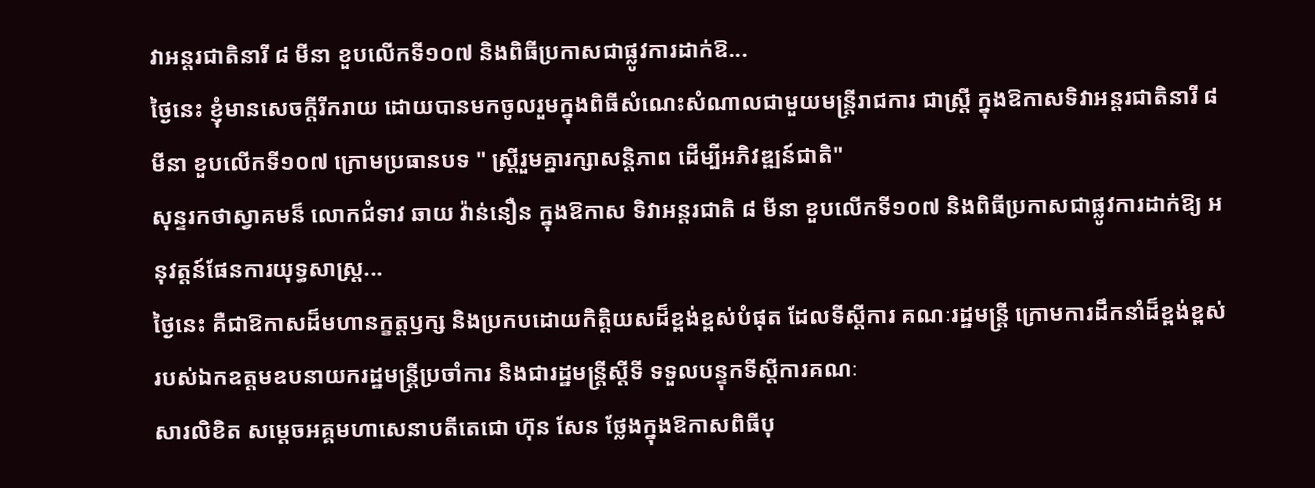វាអន្តរជាតិនារី ៨ មីនា ខួបលើកទី១០៧ និងពិធីប្រកាសជាផ្លូវការដាក់ឱ...
ថ្ងៃនេះ ខ្ញុំមានសេចក្តីរីករាយ ដោយបានមកចូលរួមក្នុងពិធីសំណេះសំណាលជាមួយមន្ត្រីរាជការ ជាស្ត្រី ក្នុងឱកាសទិវាអន្តរជាតិនារី ៨ មីនា ខួបលើកទី១០៧ ក្រោមប្រធានបទ " ស្ត្រីរួមគ្នារក្សាសន្តិភាព ដើម្បីអភិវឌ្ឍន៍ជាតិ"
សុន្ទរកថាស្វាគមន៏ លោកជំទាវ ឆាយ វ៉ាន់នឿន ក្នុងឱកាស ទិវាអន្តរជាតិ ៨ មីនា ខួបលើកទី១០៧ និងពិធីប្រកាសជាផ្លូវការដាក់ឱ្យ អនុវត្តន៍ផែនការយុទ្ធសាស្រ្ត...
ថ្ងៃនេះ គឺជាឱកាសដ៏មហានក្ខត្តឫក្ស និងប្រកបដោយកិត្តិយសដ៏ខ្ពង់ខ្ពស់បំផុត ដែលទីស្តីការ គណៈរដ្ឋមន្ត្រី ក្រោមការដឹកនាំដ៏ខ្ពង់ខ្ពស់របស់ឯកឧត្តមឧបនាយករដ្ឋមន្ត្រីប្រចាំការ និងជារដ្ឋមន្ត្រីស្តីទី ទទួលបន្ទុកទីស្តីការគណៈ
សារលិខិត សម្តេចអគ្គមហាសេនាបតីតេជោ ហ៊ុន សែន ថ្លែងក្នុងឱកាសពិធីបុ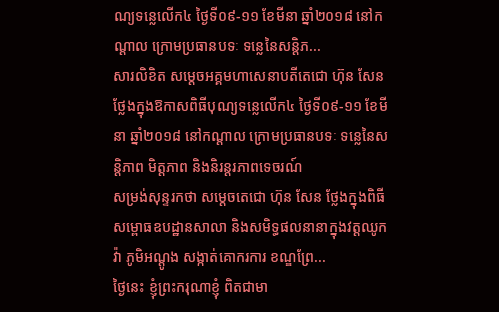ណ្យទន្លេលើក៤ ថ្ងៃទី០៩-១១ ខែមីនា ឆ្នាំ២០១៨ នៅកណ្តាល ក្រោមប្រធានបទៈ ទន្លេនៃសន្តិភ...
សារលិខិត សម្តេចអគ្គមហាសេនាបតីតេជោ ហ៊ុន សែន ថ្លែងក្នុងឱកាសពិធីបុណ្យទន្លេលើក៤ ថ្ងៃទី០៩-១១ ខែមីនា ឆ្នាំ២០១៨ នៅកណ្តាល ក្រោមប្រធានបទៈ ទន្លេនៃសន្តិភាព មិត្តភាព និងនិរន្តរភាពទេចរណ៍
សម្រង់សុន្ទរកថា សម្តេចតេជោ ហ៊ុន សែន ថ្លែងក្នុងពិធីសម្ពោធឧបដ្ឋានសាលា និងសមិទ្ធផលនានាក្នុងវត្តឈូកវ៉ា ភូមិអណ្តូង សង្កាត់គោករការ ខណ្ឌព្រែ...
ថ្ងៃនេះ ខ្ញុំព្រះករុណាខ្ញុំ ពិតជាមា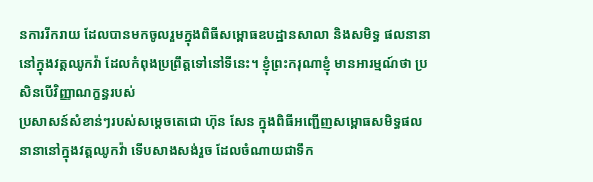នការរីករាយ ដែលបានមកចូលរួមក្នុងពិធីសម្ពោធឧបដ្ឋានសាលា និងសមិទ្ធ ផលនានា នៅក្នុងវត្តឈូកវ៉ា ដែលកំពុងប្រព្រឹត្តទៅនៅទីនេះ។ ខ្ញុំព្រះករុណាខ្ញុំ មានអារម្មណ៍ថា ប្រសិនបើវិញ្ញាណក្ខន្ធរបស់
ប្រសាសន៍សំខាន់ៗរបស់សម្តេចតេជោ ហ៊ុន សែន ក្នុងពិធីអញ្ជើញសម្ពោធសមិទ្ធផលនានានៅក្នុងវត្តឈូកវ៉ា ទើបសាងសង់រួច ដែលចំណាយជាទឹក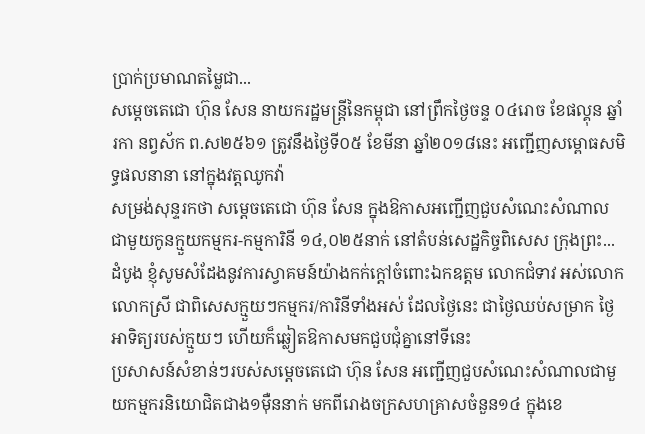ប្រាក់ប្រមាណតម្លៃជា...
សម្តេចតេជោ ហ៊ុន សែន នាយករដ្ឋមន្ត្រីនៃកម្ពុជា នៅព្រឹកថ្ងៃចន្ទ ០៤រោច ខែផល្គុន ឆ្នាំរកា នព្វស័ក ព.ស២៥៦១ ត្រូវនឹងថ្ងៃទី០៥ ខែមីនា ឆ្នាំ២០១៨នេះ អញ្ជើញសម្ពោធសមិទ្ធផលនានា នៅក្នុងវត្តឈូកវ៉ា
សម្រង់សុន្ទរកថា សម្តេចតេជោ ហ៊ុន សែន ក្នុងឱកាសអញ្ជើញជួបសំណេះសំណាល ជាមួយកូនក្មួយកម្មករ-កម្មការិនី ១៤,០២៥នាក់ នៅតំបន់សេដ្ឋកិច្ចពិសេស ក្រុងព្រះ...
ដំបូង ខ្ញុំសូមសំដែងនូវការស្វាគមន៍យ៉ាងកក់ក្ដៅចំពោះឯកឧត្តម លោកជំទាវ អស់លោក លោកស្រី ជាពិសេសក្មួយៗកម្មករ/ការិនីទាំងអស់ ដែលថ្ងៃនេះ ជាថ្ងៃឈប់សម្រាក ថ្ងៃអាទិត្យរបស់ក្មួយៗ ហើយក៏ឆ្លៀតឱកាសមកជួបជុំគ្នានៅទីនេះ
ប្រសាសន៍សំខាន់ៗរបស់សម្តេចតេជោ ហ៊ុន សែន អញ្ជើញជួបសំណេះសំណាលជាមួយកម្មករនិយោជិតជាង១ម៉ឺននាក់ មកពីរោងចក្រសហគ្រាសចំនួន១៤ ក្នុងខេ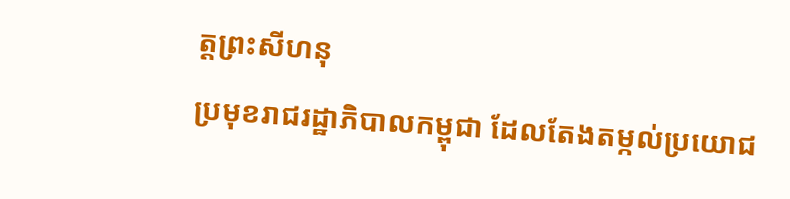ត្តព្រះសីហនុ
ប្រមុខរាជរដ្ឋាភិបាលកម្ពុជា ដែលតែងតម្កល់ប្រយោជ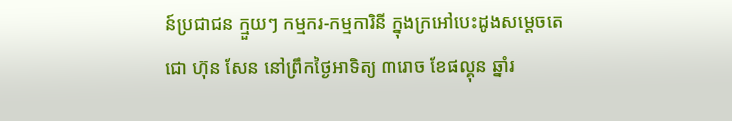ន៍ប្រជាជន ក្មួយៗ កម្មករ-កម្មការិនី ក្នុងក្រអៅបេះដូងសម្តេចតេជោ ហ៊ុន សែន នៅព្រឹកថ្ងៃអាទិត្យ ៣រោច ខែផល្គុន ឆ្នាំរ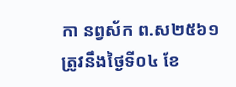កា នព្វស័ក ព.ស២៥៦១ ត្រូវនឹងថ្ងៃទី០៤ ខែ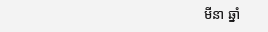មីនា ឆ្នាំ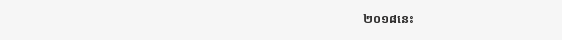២០១៨នេះ